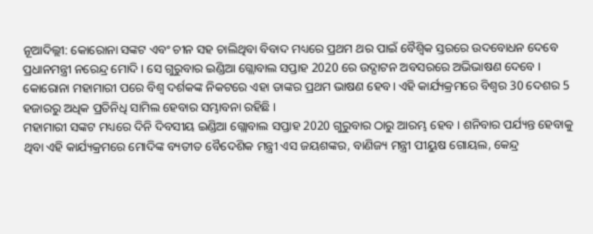ନୂଆଦିଲ୍ଲୀ: କୋରୋନା ସଙ୍କଟ ଏବଂ ଚୀନ ସହ ଚାଲିଥିବା ବିବାଦ ମଧ୍ୟରେ ପ୍ରଥମ ଥର ପାଇଁ ବୈଶ୍ବିକ ସ୍ତରରେ ଉଦବୋଧନ ଦେବେ ପ୍ରଧାନମନ୍ତ୍ରୀ ନରେନ୍ଦ୍ର ମୋଦି । ସେ ଗୁରୁବାର ଇଣ୍ଡିଆ ଗ୍ଲୋବାଲ ସପ୍ତାହ 2020 ରେ ଉଦ୍ଘାଟନ ଅବସରରେ ଅଭିଭାଷଣ ଦେବେ । କୋରୋନା ମହାମାରୀ ପରେ ବିଶ୍ୱ ଦର୍ଶକଙ୍କ ନିକଟରେ ଏହା ତାଙ୍କର ପ୍ରଥମ ଭାଷଣ ହେବ। ଏହି କାର୍ଯ୍ୟକ୍ରମରେ ବିଶ୍ବର 30 ଦେଶର 5 ହଜାରରୁ ଅଧିକ ପ୍ରତିନିଧି ସାମିଲ ହେବାର ସମ୍ଭାବନା ରହିଛି ।
ମହାମାରୀ ସଙ୍କଟ ମଧ୍ୟରେ ଦିନି ଦିବସୀୟ ଇଣ୍ଡିଆ ଗ୍ଲୋବାଲ ସପ୍ତାହ 2020 ଗୁରୁବାର ଠାରୁ ଆରମ୍ଭ ହେବ । ଶନିବାର ପର୍ଯ୍ୟନ୍ତ ହେବାକୁ ଥିବା ଏହି କାର୍ଯ୍ୟକ୍ରମରେ ମୋଦିଙ୍କ ବ୍ୟତୀତ ବୈଦେଶିକ ମନ୍ତ୍ରୀ ଏସ ଜୟଶଙ୍କର, ବାଣିଜ୍ୟ ମନ୍ତ୍ରୀ ପୀୟୁଷ ଗୋୟଲ, କେନ୍ଦ୍ର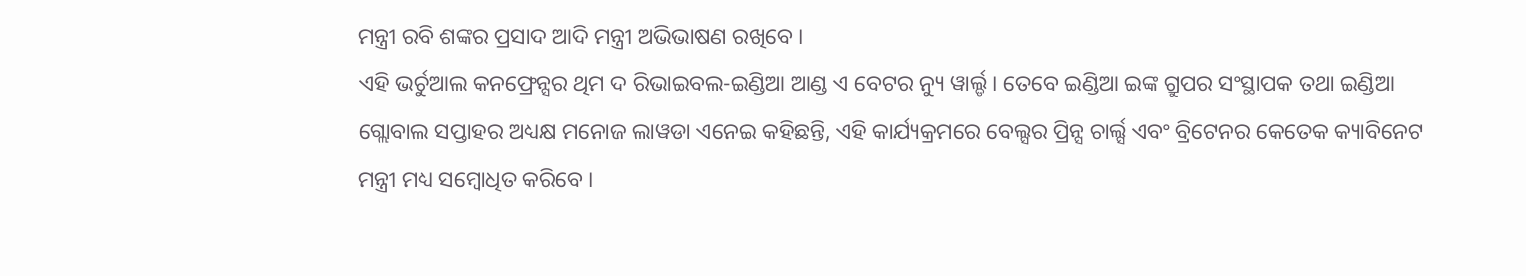ମନ୍ତ୍ରୀ ରବି ଶଙ୍କର ପ୍ରସାଦ ଆଦି ମନ୍ତ୍ରୀ ଅଭିଭାଷଣ ରଖିବେ ।
ଏହି ଭର୍ଚୁଆଲ କନଫ୍ରେନ୍ସର ଥିମ ଦ ରିଭାଇବଲ-ଇଣ୍ଡିଆ ଆଣ୍ଡ ଏ ବେଟର ନ୍ୟୁ ୱାର୍ଲ୍ଡ । ତେବେ ଇଣ୍ଡିଆ ଇଙ୍କ ଗ୍ରୁପର ସଂସ୍ଥାପକ ତଥା ଇଣ୍ଡିଆ ଗ୍ଲୋବାଲ ସପ୍ତାହର ଅଧ୍ୟକ୍ଷ ମନୋଜ ଲାୱଡା ଏନେଇ କହିଛନ୍ତି, ଏହି କାର୍ଯ୍ୟକ୍ରମରେ ବେଲ୍ସର ପ୍ରିନ୍ସ ଚାର୍ଲ୍ସ ଏବଂ ବ୍ରିଟେନର କେତେକ କ୍ୟାବିନେଟ ମନ୍ତ୍ରୀ ମଧ୍ୟ ସମ୍ବୋଧିତ କରିବେ ।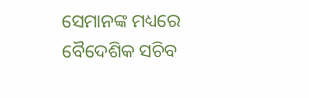ସେମାନଙ୍କ ମଧ୍ୟରେ ବୈଦେଶିକ ସଚିବ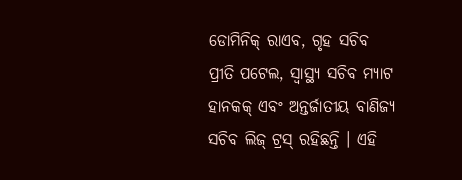ଡୋମିନିକ୍ ରାଏବ, ଗୃହ ସଚିବ ପ୍ରୀତି ପଟେଲ, ସ୍ୱାସ୍ଥ୍ୟ ସଚିବ ମ୍ୟାଟ ହାନକକ୍ ଏବଂ ଅନ୍ତର୍ଜାତୀୟ ବାଣିଜ୍ୟ ସଚିବ ଲିଜ୍ ଟ୍ରସ୍ ରହିଛନ୍ତି । ଏହି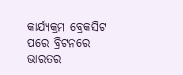କାର୍ଯ୍ୟକ୍ରମ ବ୍ରେକସିଟ ପରେ ବ୍ରିଟନରେ ଭାରତର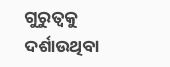ଗୁରୁତ୍ବକୁ ଦର୍ଶାଉଥିବା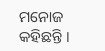ମନୋଜ କହିଛନ୍ତି ।